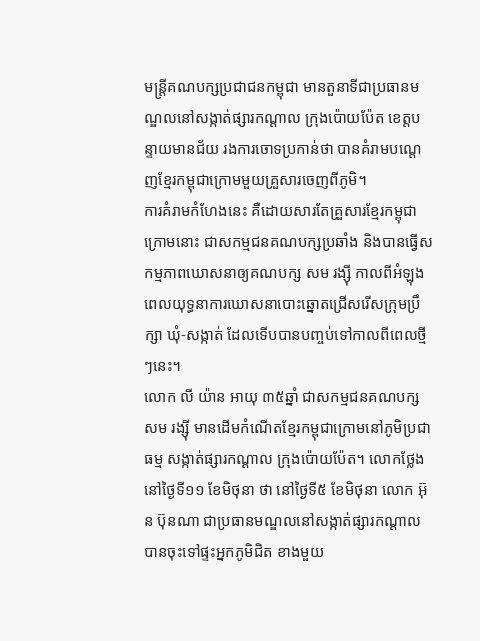មន្ត្រីគណបក្សប្រជាជនកម្ពុជា មានតួនាទីជាប្រធានមណ្ឌលនៅសង្កាត់ផ្សារកណ្ដាល ក្រុងប៉ោយប៉ែត ខេត្តបន្ទាយមានជ័យ រងការចោទប្រកាន់ថា បានគំរាមបណ្ដេញខ្មែរកម្ពុជាក្រោមមួយគ្រួសារចេញពីភូមិ។
ការគំរាមកំហែងនេះ គឺដោយសារតែគ្រួសារខ្មែរកម្ពុជាក្រោមនោះ ជាសកម្មជនគណបក្សប្រឆាំង និងបានធ្វើសកម្មភាពឃោសនាឲ្យគណបក្ស សម រង្ស៊ី កាលពីអំឡុងពេលយុទ្ធនាការឃោសនាបោះឆ្នោតជ្រើសរើសក្រុមប្រឹក្សា ឃុំ-សង្កាត់ ដែលទើបបានបញ្ចប់ទៅកាលពីពេលថ្មីៗនេះ។
លោក លី យ៉ាន អាយុ ៣៥ឆ្នាំ ជាសកម្មជនគណបក្ស សម រង្ស៊ី មានដើមកំណើតខ្មែរកម្ពុជាក្រោមនៅភូមិប្រជាធម្ម សង្កាត់ផ្សារកណ្ដាល ក្រុងប៉ោយប៉ែត។ លោកថ្លែងនៅថ្ងៃទី១១ ខែមិថុនា ថា នៅថ្ងៃទី៥ ខែមិថុនា លោក អ៊ុន ប៊ុនណា ជាប្រធានមណ្ឌលនៅសង្កាត់ផ្សារកណ្ដាលបានចុះទៅផ្ទះអ្នកភូមិជិត ខាងមួយ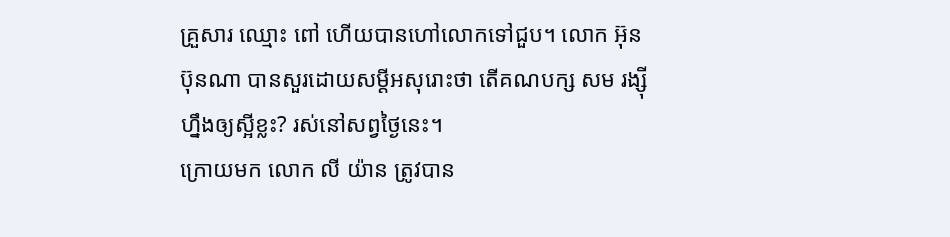គ្រួសារ ឈ្មោះ ពៅ ហើយបានហៅលោកទៅជួប។ លោក អ៊ុន ប៊ុនណា បានសួរដោយសម្ដីអសុរោះថា តើគណបក្ស សម រង្ស៊ី ហ្នឹងឲ្យស្អីខ្លះ? រស់នៅសព្វថ្ងៃនេះ។
ក្រោយមក លោក លី យ៉ាន ត្រូវបាន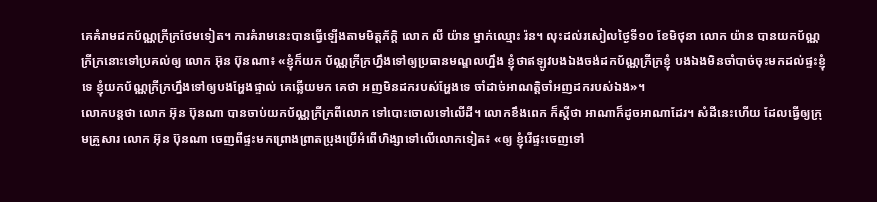គេគំរាមដកប័ណ្ណក្រីក្រថែមទៀត។ ការគំរាមនេះបានធ្វើឡើងតាមមិត្តភ័ក្ដិ លោក លី យ៉ាន ម្នាក់ឈ្មោះ រ៉ន។ លុះដល់រសៀលថ្ងៃទី១០ ខែមិថុនា លោក យ៉ាន បានយកប័ណ្ណក្រីក្រនោះទៅប្រគល់ឲ្យ លោក អ៊ុន ប៊ុនណា៖ «ខ្ញុំក៏យក ប័ណ្ណក្រីក្រហ្នឹងទៅឲ្យប្រធានមណ្ឌលហ្នឹង ខ្ញុំថាឥឡូវបងឯងចង់ដកប័ណ្ណក្រីក្រខ្ញុំ បងឯងមិនចាំបាច់ចុះមកដល់ផ្ទះខ្ញុំទេ ខ្ញុំយកប័ណ្ណក្រីក្រហ្នឹងទៅឲ្យបងអ្ហែងផ្ទាល់ គេឆ្លើយមក គេថា អញមិនដករបស់អ្ហែងទេ ចាំដាច់អាណត្តិចាំអញដករបស់ឯង»។
លោកបន្តថា លោក អ៊ុន ប៊ុនណា បានចាប់យកប័ណ្ណក្រីក្រពីលោក ទៅបោះចោលទៅលើដី។ លោកខឹងពេក ក៏ស្ដីថា អាណាក៏ដូចអាណាដែរ។ សំដីនេះហើយ ដែលធ្វើឲ្យក្រុមគ្រួសារ លោក អ៊ុន ប៊ុនណា ចេញពីផ្ទះមកព្រោងព្រាតប្រុងប្រើអំពើហិង្សាទៅលើលោកទៀត៖ «ឲ្យ ខ្ញុំរើផ្ទះចេញទៅ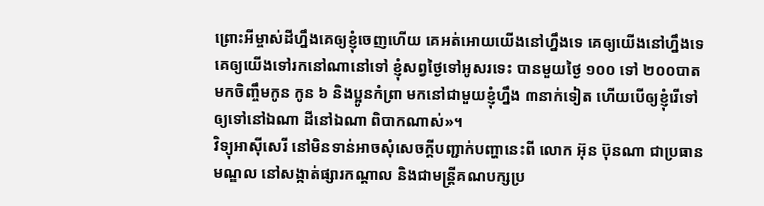ព្រោះអីម្ចាស់ដីហ្នឹងគេឲ្យខ្ញុំចេញហើយ គេអត់អោយយើងនៅហ្នឹងទេ គេឲ្យយើងនៅហ្នឹងទេ គេឲ្យយើងទៅរកនៅណានៅទៅ ខ្ញុំសព្វថ្ងៃទៅអូសរទេះ បានមួយថ្ងៃ ១០០ ទៅ ២០០បាត មកចិញ្ចឹមកូន កូន ៦ និងប្អូនកំព្រា មកនៅជាមួយខ្ញុំហ្នឹង ៣នាក់ទៀត ហើយបើឲ្យខ្ញុំរើទៅ ឲ្យទៅនៅឯណា ដីនៅឯណា ពិបាកណាស់»។
វិទ្យុអាស៊ីសេរី នៅមិនទាន់អាចសុំសេចក្ដីបញ្ជាក់បញ្ហានេះពី លោក អ៊ុន ប៊ុនណា ជាប្រធានមណ្ឌល នៅសង្កាត់ផ្សារកណ្ដាល និងជាមន្ត្រីគណបក្សប្រ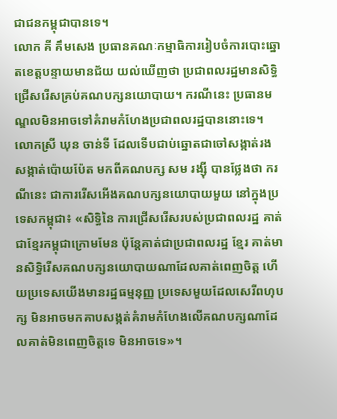ជាជនកម្ពុជាបានទេ។
លោក គី គឹមសេង ប្រធានគណៈកម្មាធិការរៀបចំការបោះឆ្នោតខេត្តបន្ទាយមានជ័យ យល់ឃើញថា ប្រជាពលរដ្ឋមានសិទ្ធិជ្រើសរើសគ្រប់គណបក្សនយោបាយ។ ករណីនេះ ប្រធានមណ្ឌលមិនអាចទៅគំរាមកំហែងប្រជាពលរដ្ឋបាននោះទេ។
លោកស្រី ឃុន ចាន់ទី ដែលទើបជាប់ឆ្នោតជាចៅសង្កាត់រង សង្កាត់ប៉ោយប៉ែត មកពីគណបក្ស សម រង្ស៊ី បានថ្លែងថា ករណីនេះ ជាការរើសអើងគណបក្សនយោបាយមួយ នៅក្នុងប្រទេសកម្ពុជា៖ «សិទ្ធិនៃ ការជ្រើសរើសរបស់ប្រជាពលរដ្ឋ គាត់ជាខ្មែរកម្ពុជាក្រោមមែន ប៉ុន្តែគាត់ជាប្រជាពលរដ្ឋ ខ្មែរ គាត់មានសិទ្ធិរើសគណបក្សនយោបាយណាដែលគាត់ពេញចិត្ត ហើយប្រទេសយើងមានរដ្ឋធម្មនុញ្ញ ប្រទេសមួយដែលសេរីពហុបក្ស មិនអាចមកគាបសង្កត់គំរាមកំហែងលើគណបក្សណាដែលគាត់មិនពេញចិត្តទេ មិនអាចទេ»។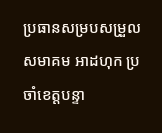ប្រធានសម្របសម្រួលសមាគម អាដហុក ប្រចាំខេត្តបន្ទា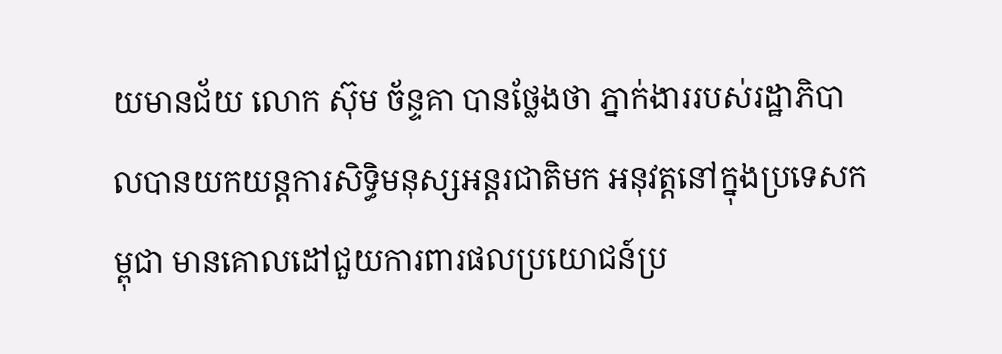យមានជ័យ លោក ស៊ុម ច័ន្ទគា បានថ្លែងថា ភ្នាក់ងាររបស់រដ្ឋាភិបាលបានយកយន្តការសិទ្ធិមនុស្សអន្តរជាតិមក អនុវត្តនៅក្នុងប្រទេសកម្ពុជា មានគោលដៅជួយការពារផលប្រយោជន៍ប្រ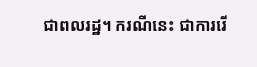ជាពលរដ្ឋ។ ករណីនេះ ជាការរើ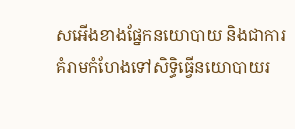សអើងខាងផ្នែកនយោបាយ និងជាការគំរាមកំហែងទៅសិទ្ធិធ្វើនយោបាយរ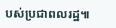បស់ប្រជាពលរដ្ឋ៕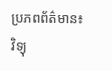ប្រភពព័ត៌មាន៖ វិទ្យុ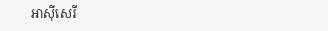អាស៊ីសេរី